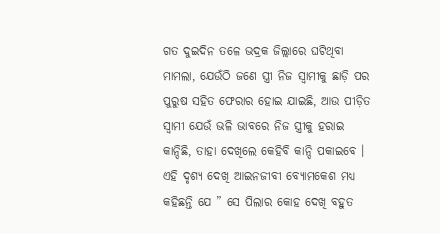ଗତ ଦୁଇଦିନ ତଳେ ଭଦ୍ରକ ଜିଲ୍ଲାରେ ଘଟିଥିବା ମାମଲା, ଯେଉଁଠି ଜଣେ ସ୍ତ୍ରୀ ନିଜ ସ୍ୱାମୀକୁ ଛାଡ଼ି ପର ପୁରୁଷ ସହିତ ଫେରାର ହୋଇ ଯାଇଛି, ଆଉ ପୀଡ଼ିତ ସ୍ୱାମୀ ଯେଉଁ ଭଳି ଭାବରେ ନିଜ ସ୍ତ୍ରୀକୁ ହରାଇ କାନ୍ଦିଛି, ତାହା ଦେଖିଲେ କେହିବି କାନ୍ଦି ପକାଇବେ । ଏହି ଦୃଶ୍ୟ ଦେଖି ଆଇନଜୀବୀ ବ୍ୟୋମକେଶ ମଧ୍ୟ କହିଛନ୍ତି ଯେ ” ସେ ପିଲାର କୋହ ଦେଖି ବହୁତ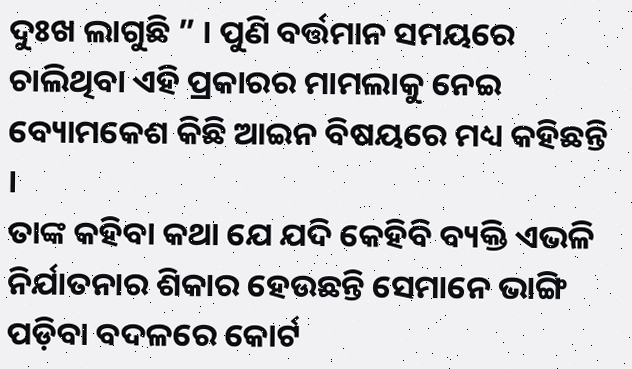ଦୁଃଖ ଲାଗୁଛି ” । ପୁଣି ବର୍ତ୍ତମାନ ସମୟରେ ଚାଲିଥିବା ଏହି ପ୍ରକାରର ମାମଲାକୁ ନେଇ ବ୍ୟୋମକେଶ କିଛି ଆଇନ ବିଷୟରେ ମଧ୍ୟ କହିଛନ୍ତି ।
ତାଙ୍କ କହିବା କଥା ଯେ ଯଦି କେହିବି ବ୍ୟକ୍ତି ଏଭଳି ନିର୍ଯାତନାର ଶିକାର ହେଉଛନ୍ତି ସେମାନେ ଭାଙ୍ଗି ପଡ଼ିବା ବଦଳରେ କୋର୍ଟ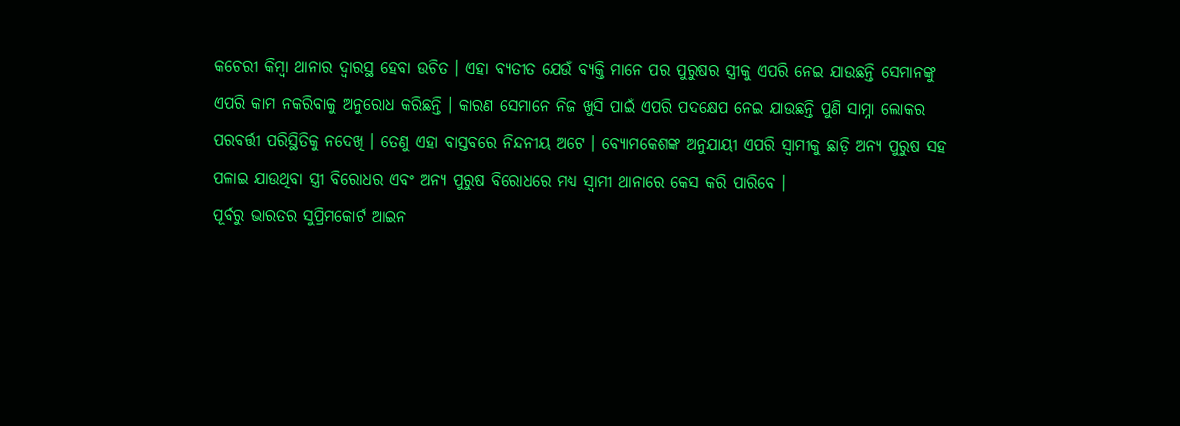କଚେରୀ କିମ୍ବା ଥାନାର ଦ୍ୱାରସ୍ଥ ହେବା ଉଚିତ । ଏହା ବ୍ୟତୀତ ଯେଉଁ ବ୍ୟକ୍ତି ମାନେ ପର ପୁରୁଷର ସ୍ତ୍ରୀକୁ ଏପରି ନେଇ ଯାଉଛନ୍ତି ସେମାନଙ୍କୁ ଏପରି କାମ ନକରିବାକୁ ଅନୁରୋଧ କରିଛନ୍ତି । କାରଣ ସେମାନେ ନିଜ ଖୁସି ପାଇଁ ଏପରି ପଦକ୍ଷେପ ନେଇ ଯାଉଛନ୍ତି ପୁଣି ସାମ୍ନା ଲୋକର ପରବର୍ତ୍ତୀ ପରିସ୍ଥିତିକୁ ନଦେଖି । ତେଣୁ ଏହା ବାସ୍ତବରେ ନିନ୍ଦନୀୟ ଅଟେ । ବ୍ୟୋମକେଶଙ୍କ ଅନୁଯାୟୀ ଏପରି ସ୍ୱାମୀକୁ ଛାଡ଼ି ଅନ୍ୟ ପୁରୁଷ ସହ ପଳାଇ ଯାଉଥିବା ସ୍ତ୍ରୀ ବିରୋଧର ଏବଂ ଅନ୍ୟ ପୁରୁଷ ବିରୋଧରେ ମଧ୍ୟ ସ୍ୱାମୀ ଥାନାରେ କେସ କରି ପାରିବେ ।
ପୂର୍ବରୁ ଭାରତର ସୁପ୍ରିମକୋର୍ଟ ଆଇନ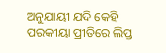ଅନୁଯାୟୀ ଯଦି କେହି ପରକୀୟା ପ୍ରୀତିରେ ଲିପ୍ତ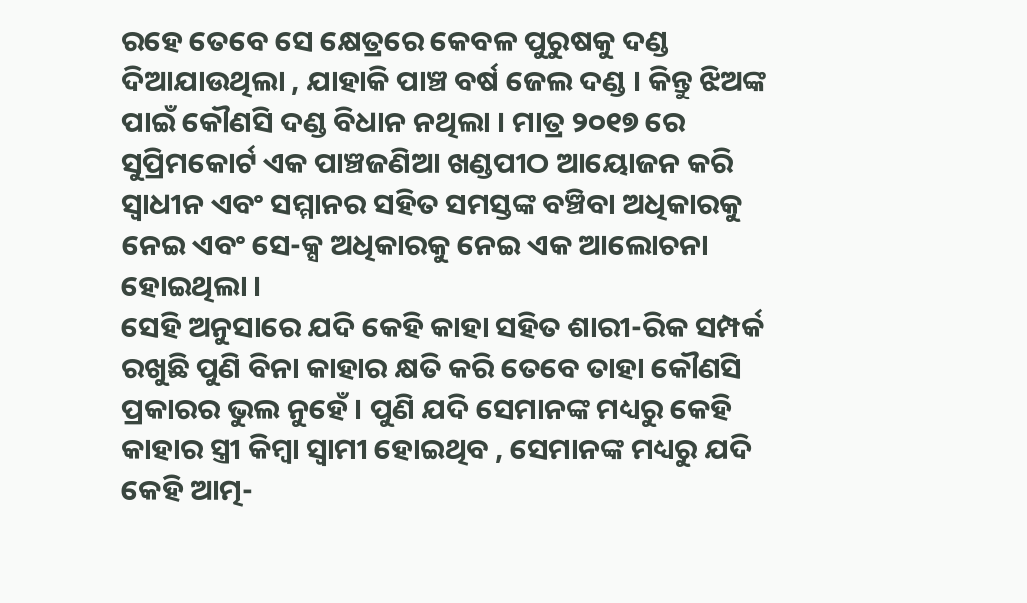ରହେ ତେବେ ସେ କ୍ଷେତ୍ରରେ କେବଳ ପୁରୁଷକୁ ଦଣ୍ଡ ଦିଆଯାଉଥିଲା , ଯାହାକି ପାଞ୍ଚ ବର୍ଷ ଜେଲ ଦଣ୍ଡ । କିନ୍ତୁ ଝିଅଙ୍କ ପାଇଁ କୌଣସି ଦଣ୍ଡ ବିଧାନ ନଥିଲା । ମାତ୍ର ୨୦୧୭ ରେ ସୁପ୍ରିମକୋର୍ଟ ଏକ ପାଞ୍ଚଜଣିଆ ଖଣ୍ଡପୀଠ ଆୟୋଜନ କରି ସ୍ୱାଧୀନ ଏବଂ ସମ୍ମାନର ସହିତ ସମସ୍ତଙ୍କ ବଞ୍ଚିବା ଅଧିକାରକୁ ନେଇ ଏବଂ ସେ-କ୍ସ ଅଧିକାରକୁ ନେଇ ଏକ ଆଲୋଚନା ହୋଇଥିଲା ।
ସେହି ଅନୁସାରେ ଯଦି କେହି କାହା ସହିତ ଶାରୀ-ରିକ ସମ୍ପର୍କ ରଖୁଛି ପୁଣି ବିନା କାହାର କ୍ଷତି କରି ତେବେ ତାହା କୌଣସି ପ୍ରକାରର ଭୁଲ ନୁହେଁ । ପୁଣି ଯଦି ସେମାନଙ୍କ ମଧ୍ୟରୁ କେହି କାହାର ସ୍ତ୍ରୀ କିମ୍ବା ସ୍ୱାମୀ ହୋଇଥିବ , ସେମାନଙ୍କ ମଧ୍ୟରୁ ଯଦି କେହି ଆତ୍ମ-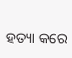ହତ୍ୟା କରେ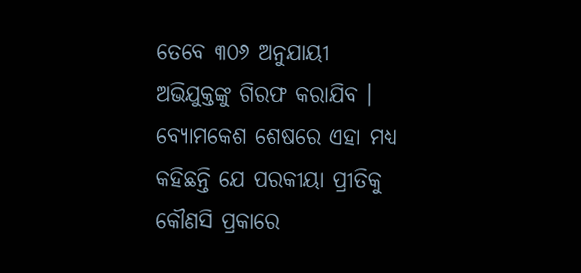ତେବେ ୩୦୬ ଅନୁଯାୟୀ ଅଭିଯୁକ୍ତଙ୍କୁ ଗିରଫ କରାଯିବ । ବ୍ୟୋମକେଶ ଶେଷରେ ଏହା ମଧ୍ୟ କହିଛନ୍ତି ଯେ ପରକୀୟା ପ୍ରୀତିକୁ କୌଣସି ପ୍ରକାରେ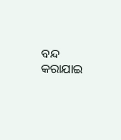ବନ୍ଦ କରାଯାଇ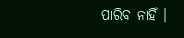ପାରିବ ନାହିଁ ।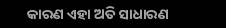କାରଣ ଏହା ଅତି ସାଧାରଣ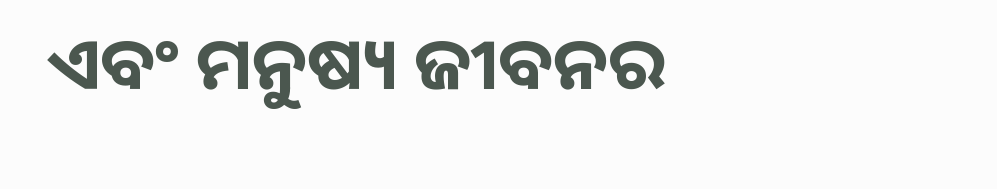ଏବଂ ମନୁଷ୍ୟ ଜୀବନର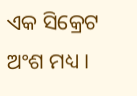ଏକ ସିକ୍ରେଟ ଅଂଶ ମଧ୍ୟ ।